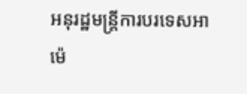អនុរដ្ឋមន្ត្រីការបរទេសអាម៉េ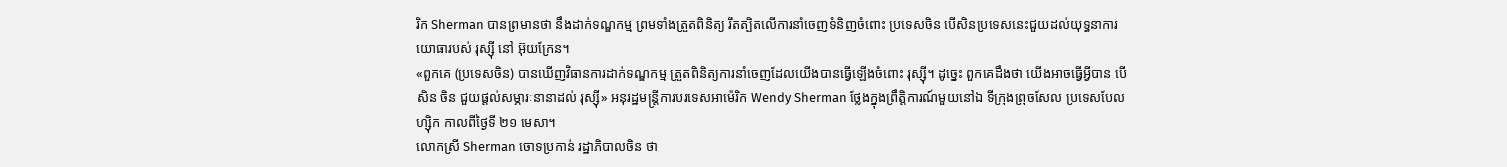រិក Sherman បានព្រមានថា នឹងដាក់ទណ្ឌកម្ម ព្រមទាំងត្រួតពិនិត្យ រឹតត្បិតលើការនាំចេញទំនិញចំពោះ ប្រទេសចិន បើសិនប្រទេសនេះជួយដល់យុទ្ធនាការយោធារបស់ រុស្ស៊ី នៅ អ៊ុយក្រែន។
«ពួកគេ (ប្រទេសចិន) បានឃើញវិធានការដាក់ទណ្ឌកម្ម ត្រួតពិនិត្យការនាំចេញដែលយើងបានធ្វើឡើងចំពោះ រុស្ស៊ី។ ដូច្នេះ ពួកគេដឹងថា យើងអាចធ្វើអ្វីបាន បើសិន ចិន ជួយផ្ដល់សម្ភារៈនានាដល់ រុស្ស៊ី» អនុរដ្ឋមន្ត្រីការបរទេសអាម៉េរិក Wendy Sherman ថ្លែងក្នុងព្រឹត្តិការណ៍មួយនៅឯ ទីក្រុងព្រុចសែល ប្រទេសបែលហ្ស៊ិក កាលពីថ្ងៃទី ២១ មេសា។
លោកស្រី Sherman ចោទប្រកាន់ រដ្ឋាភិបាលចិន ថា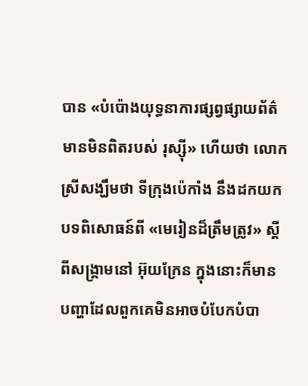បាន «បំប៉ោងយុទ្ធនាការផ្សព្វផ្សាយព័ត៌មានមិនពិតរបស់ រុស្ស៊ី» ហើយថា លោកស្រីសង្ឃឹមថា ទីក្រុងប៉េកាំង នឹងដកយកបទពិសោធន៍ពី «មេរៀនដ៏ត្រឹមត្រូវ» ស្ដីពីសង្គ្រាមនៅ អ៊ុយក្រែន ក្នុងនោះក៏មានបញ្ហាដែលពួកគេមិនអាចបំបែកបំបា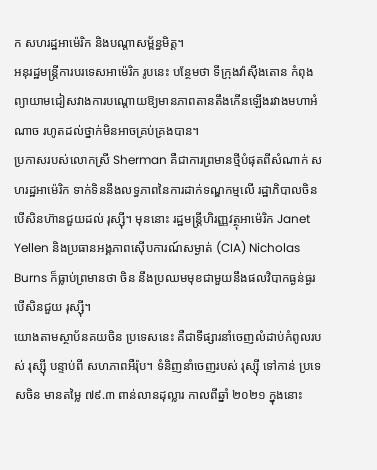ក សហរដ្ឋអាម៉េរិក និងបណ្ដាសម្ព័ន្ធមិត្ត។
អនុរដ្ឋមន្ត្រីការបរទេសអាម៉េរិក រូបនេះ បន្ថែមថា ទីក្រុងវ៉ាស៊ីងតោន កំពុងព្យាយាមជៀសវាងការបណ្ដោយឱ្យមានភាពតានតឹងកើនឡើងរវាងមហាអំណាច រហូតដល់ថ្នាក់មិនអាចគ្រប់គ្រងបាន។
ប្រកាសរបស់លោកស្រី Sherman គឺជាការព្រមានថ្មីបំផុតពីសំណាក់ សហរដ្ឋអាម៉េរិក ទាក់ទិននឹងលទ្ធភាពនៃការដាក់ទណ្ឌកម្មលើ រដ្ឋាភិបាលចិន បើសិនហ៊ានជួយដល់ រុស្ស៊ី។ មុននោះ រដ្ឋមន្ត្រីហិរញ្ញវត្ថុអាម៉េរិក Janet Yellen និងប្រធានអង្គភាពស៊ើបការណ៍សម្ងាត់ (CIA) Nicholas Burns ក៏ធ្លាប់ព្រមានថា ចិន នឹងប្រឈមមុខជាមួយនឹងផលវិបាកធ្ងន់ធ្ងរ បើសិនជួយ រុស្ស៊ី។
យោងតាមស្ថាប័នគយចិន ប្រទេសនេះ គឺជាទីផ្សារនាំចេញលំដាប់កំពូលរបស់ រុស្ស៊ី បន្ទាប់ពី សហភាពអឺរ៉ុប។ ទំនិញនាំចេញរបស់ រុស្ស៊ី ទៅកាន់ ប្រទេសចិន មានតម្លៃ ៧៩.៣ ពាន់លានដុល្លារ កាលពីឆ្នាំ ២០២១ ក្នុងនោះ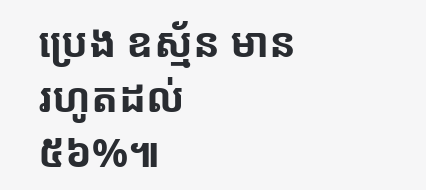ប្រេង ឧស្ម័ន មានរហូតដល់ ៥៦%៕